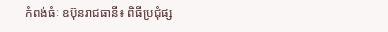កំពង់ធំៈ ឧប៊ុនរាជធានី៖ ពិធីប្រជុំផ្ស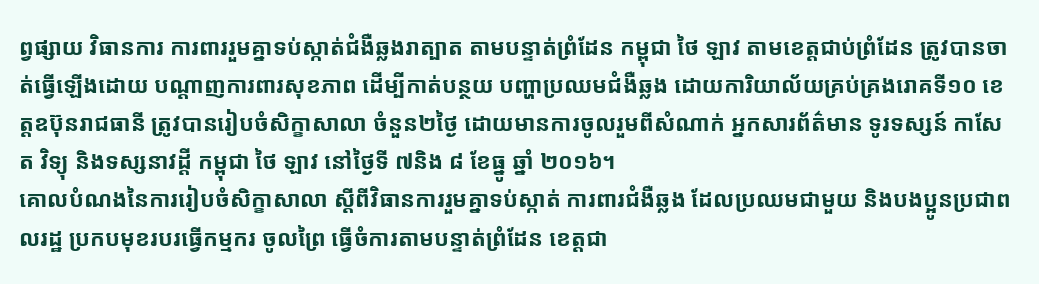ព្វផ្សាយ វិធានការ ការពាររួមគ្នាទប់ស្កាត់ជំងឺឆ្លងរាត្បាត តាមបន្ទាត់ព្រំដែន កម្ពុជា ថៃ ឡាវ តាមខេត្តជាប់ព្រំដែន ត្រូវបានចាត់ធ្វើឡើងដោយ បណ្តាញការពារសុខភាព ដើម្បីកាត់បន្ថយ បញ្ហាប្រឈមជំងឺឆ្លង ដោយការិយាល័យគ្រប់គ្រងរោគទី១០ ខេត្តឧប៊ុនរាជធានី ត្រូវបានរៀបចំសិក្ខាសាលា ចំនួន២ថ្ងៃ ដោយមានការចូលរួមពីសំណាក់ អ្នកសារព័ត៌មាន ទូរទស្សន៍ កាសែត វិទ្យុ និងទស្សនាវដ្តី កម្ពុជា ថៃ ឡាវ នៅថ្ងៃទី ៧និង ៨ ខែធ្នូ ឆ្នាំ ២០១៦។
គោលបំណងនៃការរៀបចំសិក្ខាសាលា ស្តីពីវិធានការរួមគ្នាទប់ស្កាត់ ការពារជំងឺឆ្លង ដែលប្រឈមជាមួយ និងបងប្អូនប្រជាពលរដ្ឋ ប្រកបមុខរបរធ្វើកម្មករ ចូលព្រៃ ធ្វើចំការតាមបន្ទាត់ព្រំដែន ខេត្តជា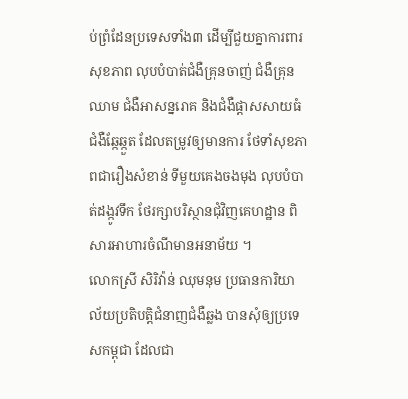ប់ព្រំដែនប្រទេសទាំង៣ ដើម្បីជួយគ្នាការពារសុខភាព លុបបំបាត់ជំងឺគ្រុនចាញ់ ជំងឺគ្រុនឈាម ជំងឺអាសន្នរោគ និងជំងឺផ្តាសសាយធំ ជំងឺឆ្កែឆ្កួត ដែលតម្រូវឲ្យមានការ ថែទាំសុខភាពជារឿងសំខាន់ ទីមួយគេងចងមុង លុបបំបាត់ដង្កូវទឹក ថែរក្សាបរិស្ថានជុំវិញគេហដ្ឋាន ពិសារអាហារចំណីមានអនាម័យ ។
លោកស្រី សិរិវ៉ាន់ ឈុមនុម ប្រធានការិយាល័យប្រតិបត្តិជំនាញជំងឺឆ្លង បានសុំឲ្យប្រទេសកម្ពុជា ដែលជា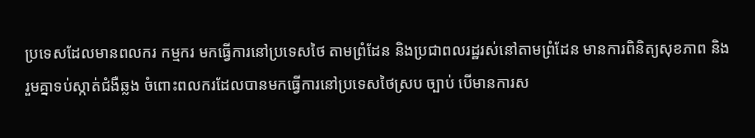ប្រទេសដែលមានពលករ កម្មករ មកធ្វើការនៅប្រទេសថៃ តាមព្រំដែន និងប្រជាពលរដ្ឋរស់នៅតាមព្រំដែន មានការពិនិត្យសុខភាព និងរួមគ្នាទប់ស្កាត់ជំងឺឆ្លង ចំពោះពលករដែលបានមកធ្វើការនៅប្រទេសថៃស្រប ច្បាប់ បើមានការស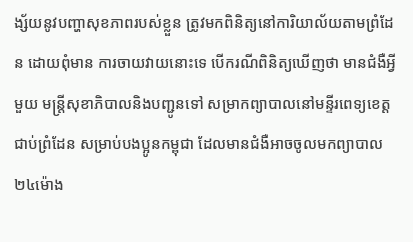ង្ស័យនូវបញ្ហាសុខភាពរបស់ខ្លួន ត្រូវមកពិនិត្យនៅការិយាល័យតាមព្រំដែន ដោយពុំមាន ការចាយវាយនោះទេ បើករណីពិនិត្យឃើញថា មានជំងឺអ្វីមួយ មន្រ្តីសុខាភិបាលនិងបញ្ជូនទៅ សម្រាកព្យាបាលនៅមន្ទីរពេទ្យខេត្តជាប់ព្រំដែន សម្រាប់បងប្អូនកម្ពុជា ដែលមានជំងឺអាចចូលមកព្យាបាល២៤ម៉ោង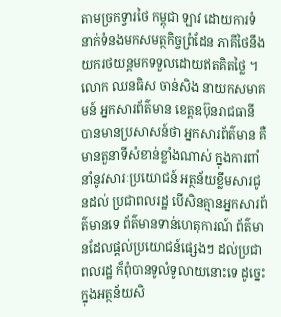តាមច្រកទ្វារថៃ កម្ពុជា ឡាវ ដោយការទំនាក់ទំនងមកសមត្ថកិច្ចព្រំដែន ភាគីថៃនឹងយករថយន្តមកទទួលដោយឥតគិតថ្លៃ ។
លោក ឈនធិស ចាន់សិង នាយកសមាគមន៍ អ្នកសារព័ត៌មាន ខេត្តឧប៊ុនរាជធានី បានមានប្រសាសន៍ថា អ្នកសារព័ត៌មាន គឺមានតួនាទីសំខាន់ខ្លាំងណាស់ ក្នុងការពាំនាំនូវសារៈប្រយោជន៍ អត្ថន័យខ្លឹមសារជូនដល់ ប្រជាពលរដ្ឋ បើសិនគ្មានអ្នកសារព័ត៌មានទេ ព័ត៌មានទាន់ហេតុការណ៍ ព័ត៌មានដែលផ្តល់ប្រយោជន៍ផ្សេងៗ ដល់ប្រជាពលរដ្ឋ ក៏ពុំបានទូលំទូលាយនោះទេ ដូច្នេះក្នុងអត្ថន័យសិ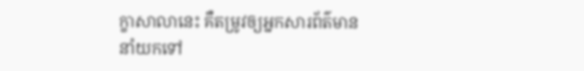ក្ខាសាលានេះ គឺតម្រូវឲ្យអ្នកសារព័ត៌មាន នាំយកទៅ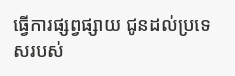ធ្វើការផ្សព្វផ្សាយ ជូនដល់ប្រទេសរបស់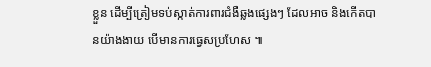ខ្លួន ដើម្បីត្រៀមទប់ស្កាត់ការពារជំងឺឆ្លងផ្សេងៗ ដែលអាច និងកើតបានយ៉ាងងាយ បើមានការធ្វេសប្រហែស ៕